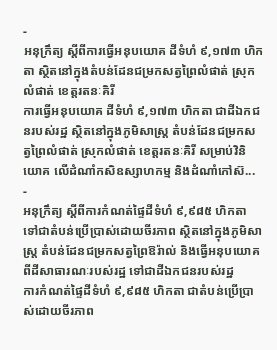-
អនុក្រឹត្យ ស្ដីពីការធ្វើអនុបយោគ ដីទំហំ ៩,១៧៣ ហិកតា ស្ថិតនៅក្នុងតំបន់ដែនជម្រកសត្វព្រៃលំផាត់ ស្រុកលំផាត់ ខេត្តរតនៈគិរី
ការធ្វើអនុបយោគ ដីទំហំ ៩,១៧៣ ហិកតា ជាដីឯកជនរបស់រដ្ឋ ស្ថិតនៅក្នុងភូមិសាស្រ្ត តំបន់ដែនជម្រកសត្វព្រៃលំផាត់ ស្រុកលំផាត់ ខេត្តរតនៈគិរី សម្រាប់វិនិយោគ លើដំណាំកសិឧស្សាហកម្ម និងដំណាំកៅស៊...
-
អនុក្រឹត្យ ស្ដីពីការកំណត់ផ្ទៃដីទំហំ ៩,៩៨៥ ហិកតា ទៅជាតំបន់ប្រើប្រាស់ដោយចីរភាព ស្ថិតនៅក្នុងភូមិសាស្រ្ត តំបន់ដែនជម្រកសត្វព្រៃឱរ៉ាល់ និងធ្វើអនុបយោគពីដីសាធារណៈរបស់រដ្ឋ ទៅជាដីឯកជនរបស់រដ្ឋ
ការកំណត់ផ្ទៃដីទំហំ ៩,៩៨៥ ហិកតា ជាតំបន់ប្រើប្រាស់ដោយចីរភាព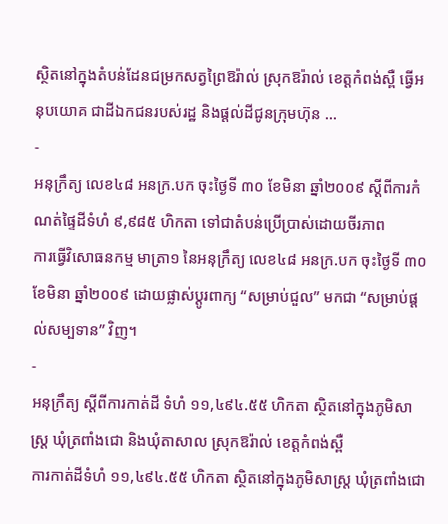ស្ថិតនៅក្នុងតំបន់ដែនជម្រកសត្វព្រៃឱរ៉ាល់ ស្រុកឱរ៉ាល់ ខេត្តកំពង់ស្ពឺ ធ្វើអនុបយោគ ជាដីឯកជនរបស់រដ្ឋ និងផ្ដល់ដីជូនក្រុមហ៊ុន ...
-
អនុក្រឹត្យ លេខ៤៨ អនក្រ.បក ចុះថ្ងៃទី ៣០ ខែមិនា ឆ្នាំ២០០៩ ស្ដីពីការកំណត់ផ្ទៃដីទំហំ ៩,៩៨៥ ហិកតា ទៅជាតំបន់ប្រើប្រាស់ដោយចីរភាព
ការធ្វើវិសោធនកម្ម មាត្រា១ នៃអនុក្រឹត្យ លេខ៤៨ អនក្រ.បក ចុះថ្ងៃទី ៣០ ខែមិនា ឆ្នាំ២០០៩ ដោយផ្លាស់ប្ដូរពាក្យ “សម្រាប់ជួល” មកជា “សម្រាប់ផ្ដល់សម្បទាន” វិញ។
-
អនុក្រឹត្យ ស្ដីពីការកាត់ដី ទំហំ ១១,៤៩៤.៥៥ ហិកតា ស្ថិតនៅក្នុងភូមិសាស្រ្ត ឃុំត្រពាំងជោ និងឃុំតាសាល ស្រុកឱរ៉ាល់ ខេត្តកំពង់ស្ពឺ
ការកាត់ដីទំហំ ១១,៤៩៤.៥៥ ហិកតា ស្ថិតនៅក្នុងភូមិសាស្រ្ត ឃុំត្រពាំងជោ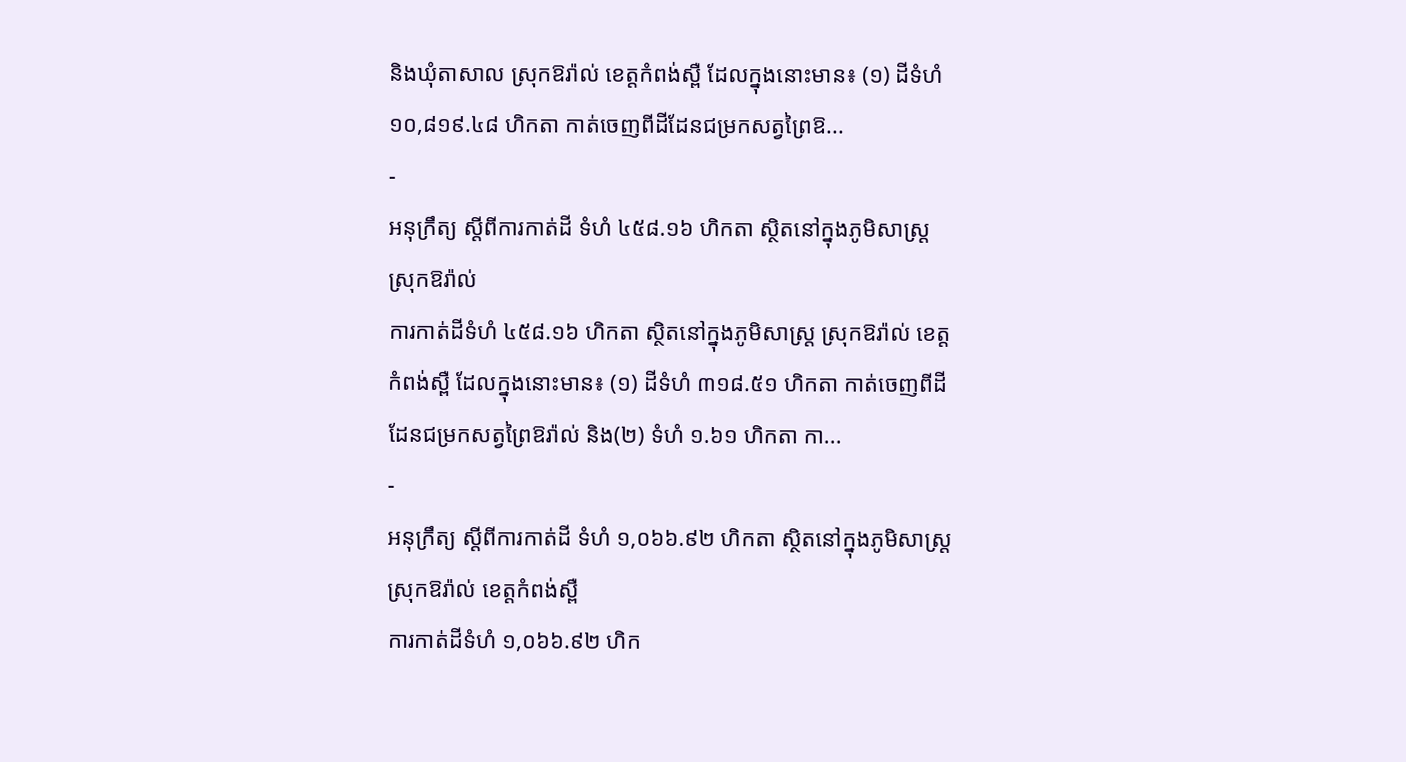និងឃុំតាសាល ស្រុកឱរ៉ាល់ ខេត្តកំពង់ស្ពឺ ដែលក្នុងនោះមាន៖ (១) ដីទំហំ ១០,៨១៩.៤៨ ហិកតា កាត់ចេញពីដីដែនជម្រកសត្វព្រៃឱ...
-
អនុក្រឹត្យ ស្ដីពីការកាត់ដី ទំហំ ៤៥៨.១៦ ហិកតា ស្ថិតនៅក្នុងភូមិសាស្រ្ត ស្រុកឱរ៉ាល់
ការកាត់ដីទំហំ ៤៥៨.១៦ ហិកតា ស្ថិតនៅក្នុងភូមិសាស្រ្ត ស្រុកឱរ៉ាល់ ខេត្តកំពង់ស្ពឺ ដែលក្នុងនោះមាន៖ (១) ដីទំហំ ៣១៨.៥១ ហិកតា កាត់ចេញពីដីដែនជម្រកសត្វព្រៃឱរ៉ាល់ និង(២) ទំហំ ១.៦១ ហិកតា កា...
-
អនុក្រឹត្យ ស្ដីពីការកាត់ដី ទំហំ ១,០៦៦.៩២ ហិកតា ស្ថិតនៅក្នុងភូមិសាស្រ្ត ស្រុកឱរ៉ាល់ ខេត្តកំពង់ស្ពឺ
ការកាត់ដីទំហំ ១,០៦៦.៩២ ហិក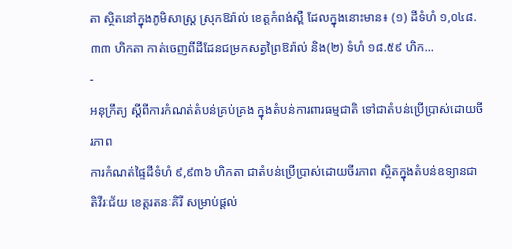តា ស្ថិតនៅក្នុងភូមិសាស្រ្ត ស្រុកឱរ៉ាល់ ខេត្តកំពង់ស្ពឺ ដែលក្នុងនោះមាន៖ (១) ដីទំហំ ១,០៤៨.៣៣ ហិកតា កាត់ចេញពីដីដែនជម្រកសត្វព្រៃឱរ៉ាល់ និង(២) ទំហំ ១៨.៥៩ ហិក...
-
អនុក្រឹត្យ ស្ដីពីការកំណត់តំបន់គ្រប់គ្រង ក្នុងតំបន់ការពារធម្មជាតិ ទៅជាតំបន់ប្រើប្រាស់ដោយចីរភាព
ការកំណត់ផ្ទៃដីទំហំ ៩,៩៣៦ ហិកតា ជាតំបន់ប្រើប្រាស់ដោយចីរភាព ស្ថិតក្នុងតំបន់ឧទ្យានជាតិវីរៈជ័យ ខេត្តរតនៈគិរី សម្រាប់ផ្ដល់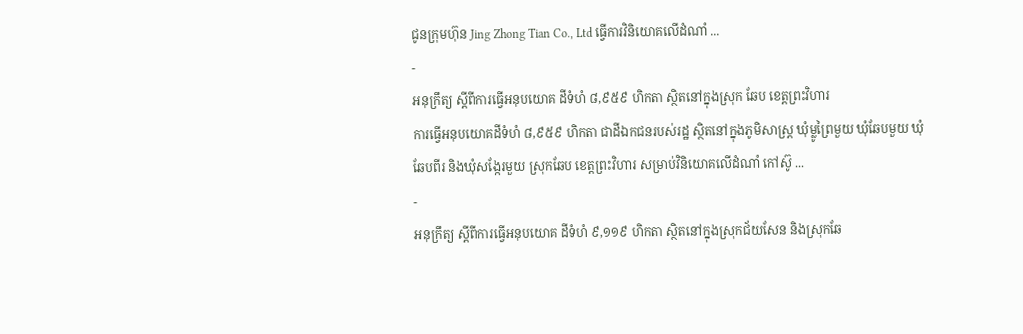ជូនក្រុមហ៊ុន Jing Zhong Tian Co., Ltd ធ្វើការវិនិយោគលើដំណាំ ...
-
អនុក្រឹត្យ ស្ដីពីការធ្វើអនុបយោគ ដីទំហំ ៨,៩៥៩ ហិកតា ស្ថិតនៅក្នុងស្រុក ឆែប ខេត្តព្រះវិហារ
ការធ្វើអនុបយោគដីទំហំ ៨,៩៥៩ ហិកតា ជាដីឯកជនរបស់រដ្ឋ ស្ថិតនៅក្នុងភូមិសាស្រ្ត ឃុំម្លូព្រៃមួយ ឃុំឆែបមួយ ឃុំឆែបពីរ និងឃុំសង្កែរមួយ ស្រុកឆែប ខេត្តព្រះវិហារ សម្រាប់វិនិយោគលើដំណាំ កៅស៊ូ ...
-
អនុក្រឹត្យ ស្ដីពីការធ្វើអនុបយោគ ដីទំហំ ៩,១១៩ ហិកតា ស្ថិតនៅក្នុងស្រុកជ័យសែន និងស្រុកឆែ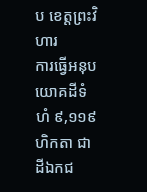ប ខេត្តព្រះវិហារ
ការធ្វើអនុបយោគដីទំហំ ៩,១១៩ ហិកតា ជាដីឯកជ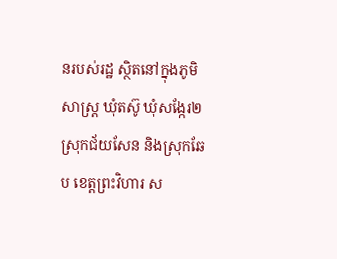នរបស់រដ្ឋ ស្ថិតនៅក្នុងភូមិសាស្រ្ត ឃុំតស៊ូ ឃុំសង្កែរ២ ស្រុកជ័យសែន និងស្រុកឆែប ខេត្តព្រះវិហារ ស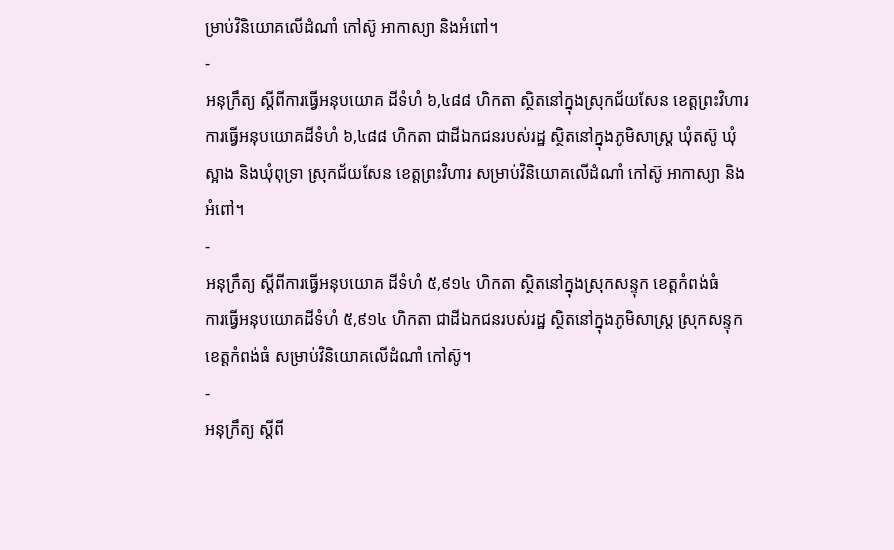ម្រាប់វិនិយោគលើដំណាំ កៅស៊ូ អាកាស្យា និងអំពៅ។
-
អនុក្រឹត្យ ស្ដីពីការធ្វើអនុបយោគ ដីទំហំ ៦,៤៨៨ ហិកតា ស្ថិតនៅក្នុងស្រុកជ័យសែន ខេត្តព្រះវិហារ
ការធ្វើអនុបយោគដីទំហំ ៦,៤៨៨ ហិកតា ជាដីឯកជនរបស់រដ្ឋ ស្ថិតនៅក្នុងភូមិសាស្រ្ត ឃុំតស៊ូ ឃុំស្អាង និងឃុំពុទ្រា ស្រុកជ័យសែន ខេត្តព្រះវិហារ សម្រាប់វិនិយោគលើដំណាំ កៅស៊ូ អាកាស្យា និងអំពៅ។
-
អនុក្រឹត្យ ស្ដីពីការធ្វើអនុបយោគ ដីទំហំ ៥,៩១៤ ហិកតា ស្ថិតនៅក្នុងស្រុកសន្ទុក ខេត្តកំពង់ធំ
ការធ្វើអនុបយោគដីទំហំ ៥,៩១៤ ហិកតា ជាដីឯកជនរបស់រដ្ឋ ស្ថិតនៅក្នុងភូមិសាស្រ្ត ស្រុកសន្ទុក ខេត្តកំពង់ធំ សម្រាប់វិនិយោគលើដំណាំ កៅស៊ូ។
-
អនុក្រឹត្យ ស្ដីពី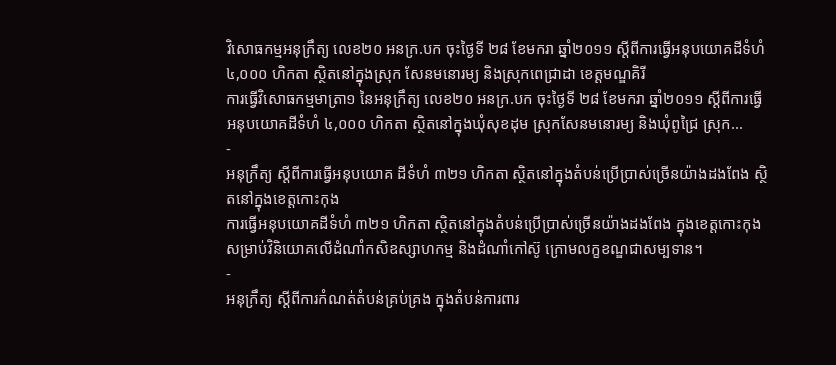វិសោធកម្មអនុក្រឹត្យ លេខ២០ អនក្រ.បក ចុះថ្ងៃទី ២៨ ខែមករា ឆ្នាំ២០១១ ស្ដីពីការធ្វើអនុបយោគដីទំហំ ៤,០០០ ហិកតា ស្ថិតនៅក្នុងស្រុក សែនមនោរម្យ និងស្រុកពេជ្រាដា ខេត្តមណ្ឌគិរី
ការធ្វើវិសោធកម្មមាត្រា១ នៃអនុក្រឹត្យ លេខ២០ អនក្រ.បក ចុះថ្ងៃទី ២៨ ខែមករា ឆ្នាំ២០១១ ស្ដីពីការធ្វើអនុបយោគដីទំហំ ៤,០០០ ហិកតា ស្ថិតនៅក្នុងឃុំសុខដុម ស្រុកសែនមនោរម្យ និងឃុំពូជ្រៃ ស្រុក...
-
អនុក្រឹត្យ ស្ដីពីការធ្វើអនុបយោគ ដីទំហំ ៣២១ ហិកតា ស្ថិតនៅក្នុងតំបន់ប្រើប្រាស់ច្រើនយ៉ាងដងពែង ស្ថិតនៅក្នុងខេត្តកោះកុង
ការធ្វើអនុបយោគដីទំហំ ៣២១ ហិកតា ស្ថិតនៅក្នុងតំបន់ប្រើប្រាស់ច្រើនយ៉ាងដងពែង ក្នុងខេត្តកោះកុង សម្រាប់វិនិយោគលើដំណាំកសិឧស្សាហកម្ម និងដំណាំកៅស៊ូ ក្រោមលក្ខខណ្ឌជាសម្បទាន។
-
អនុក្រឹត្យ ស្ដីពីការកំណត់តំបន់គ្រប់គ្រង ក្នុងតំបន់ការពារ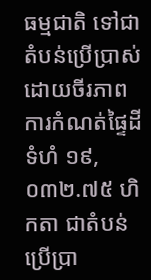ធម្មជាតិ ទៅជាតំបន់ប្រើប្រាស់ដោយចីរភាព
ការកំណត់ផ្ទៃដីទំហំ ១៩,០៣២.៧៥ ហិកតា ជាតំបន់ប្រើប្រា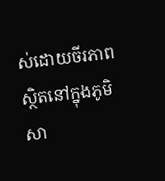ស់ដោយចីរភាព ស្ថិតនៅក្នុងភូមិសា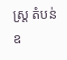ស្រ្ត តំបន់ឧ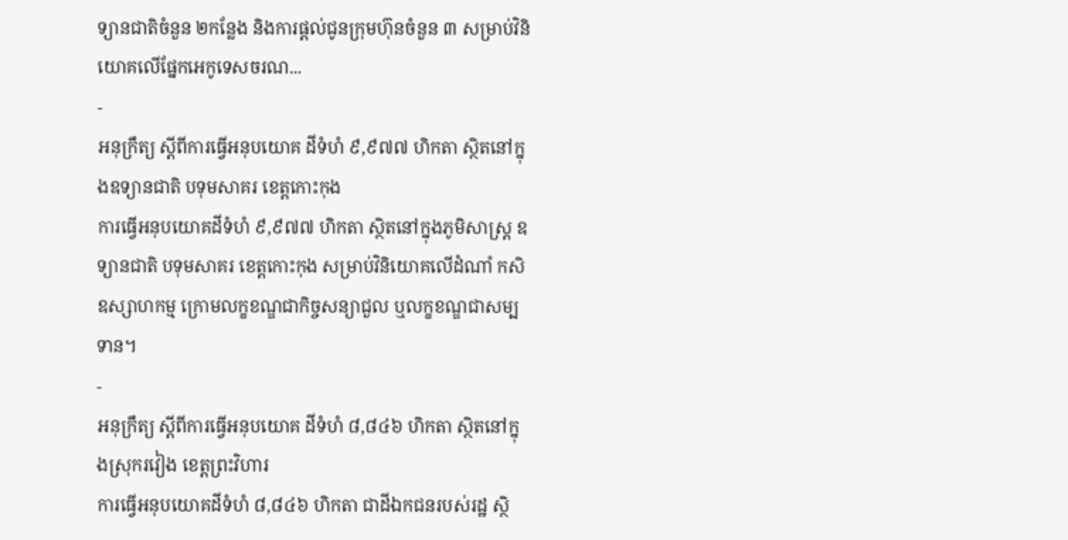ទ្យានជាតិចំនួន ២កន្លែង និងការផ្ដល់ជូនក្រុមហ៊ុនចំនួន ៣ សម្រាប់វិនិយោគលើផ្នែកអេកូទេសចរណ...
-
អនុក្រឹត្យ ស្ដីពីការធ្វើអនុបយោគ ដីទំហំ ៩,៩៧៧ ហិកតា ស្ថិតនៅក្នុងឧទ្យានជាតិ បទុមសាគរ ខេត្តកោះកុង
ការធ្វើអនុបយោគដីទំហំ ៩,៩៧៧ ហិកតា ស្ថិតនៅក្នុងភូមិសាស្រ្ត ឧទ្យានជាតិ បទុមសាគរ ខេត្តកោះកុង សម្រាប់វិនិយោគលើដំណាំ កសិឧស្សាហកម្ម ក្រោមលក្ខខណ្ឌជាកិច្ចសន្យាជួល ឬលក្ខខណ្ឌជាសម្បទាន។
-
អនុក្រឹត្យ ស្ដីពីការធ្វើអនុបយោគ ដីទំហំ ៨,៨៤៦ ហិកតា ស្ថិតនៅក្នុងស្រុករវៀង ខេត្តព្រះវិហារ
ការធ្វើអនុបយោគដីទំហំ ៨,៨៤៦ ហិកតា ជាដីឯកជនរបស់រដ្ឋ ស្ថិ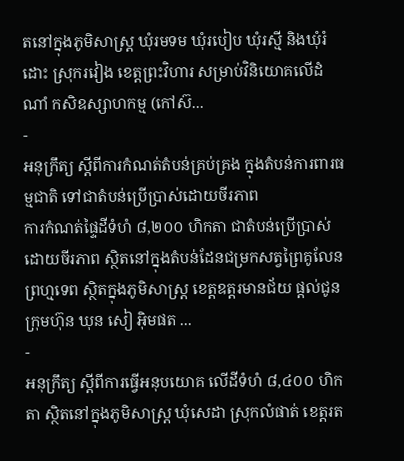តនៅក្នុងភូមិសាស្រ្ត ឃុំរមទម ឃុំរបៀប ឃុំរស្មី និងឃុំរំដោះ ស្រុករវៀង ខេត្តព្រះវិហារ សម្រាប់វិនិយោគលើដំណាំ កសិឧស្សាហកម្ម (កៅស៊...
-
អនុក្រឹត្យ ស្ដីពីការកំណត់តំបន់គ្រប់គ្រង ក្នុងតំបន់ការពារធម្មជាតិ ទៅជាតំបន់ប្រើប្រាស់ដោយចីរភាព
ការកំណត់ផ្ទៃដីទំហំ ៨,២០០ ហិកតា ជាតំបន់ប្រើប្រាស់ដោយចីរភាព ស្ថិតនៅក្នុងតំបន់ដែនជម្រកសត្វព្រៃគូលែនព្រហ្មទេព ស្ថិតក្នុងភូមិសាស្រ្ត ខេត្តឧត្ដរមានជ័យ ផ្ដល់ជូនក្រុមហ៊ុន ឃុន សៀ អ៊ិមផត ...
-
អនុក្រឹត្យ ស្ដីពីការធ្វើអនុបយោគ លើដីទំហំ ៨,៤០០ ហិកតា ស្ថិតនៅក្នុងភូមិសាស្រ្ត ឃុំសេដា ស្រុកលំផាត់ ខេត្តរត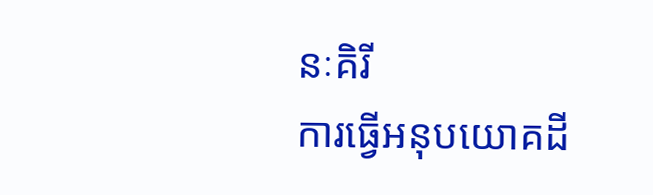នៈគិរី
ការធ្វើអនុបយោគដី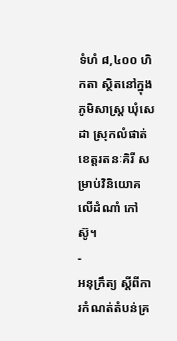ទំហំ ៨,៤០០ ហិកតា ស្ថិតនៅក្នុងភូមិសាស្រ្ត ឃុំសេដា ស្រុកលំផាត់ ខេត្តរតនៈគិរី សម្រាប់វិនិយោគលើដំណាំ កៅស៊ូ។
-
អនុក្រឹត្យ ស្ដីពីការកំណត់តំបន់គ្រ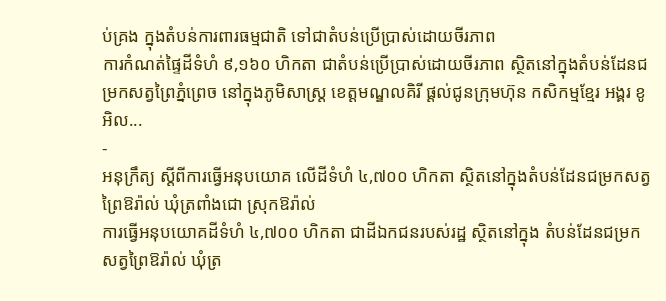ប់គ្រង ក្នុងតំបន់ការពារធម្មជាតិ ទៅជាតំបន់ប្រើប្រាស់ដោយចីរភាព
ការកំណត់ផ្ទៃដីទំហំ ៩,១៦០ ហិកតា ជាតំបន់ប្រើប្រាស់ដោយចីរភាព ស្ថិតនៅក្នុងតំបន់ដែនជម្រកសត្វព្រៃភ្នំព្រេច នៅក្នុងភូមិសាស្រ្ត ខេត្តមណ្ឌលគិរី ផ្ដល់ជូនក្រុមហ៊ុន កសិកម្មខ្មែរ អង្គរ ខូអិល...
-
អនុក្រឹត្យ ស្ដីពីការធ្វើអនុបយោគ លើដីទំហំ ៤,៧០០ ហិកតា ស្ថិតនៅក្នុងតំបន់ដែនជម្រកសត្វព្រៃឱរ៉ាល់ ឃុំត្រពាំងជោ ស្រុកឱរ៉ាល់
ការធ្វើអនុបយោគដីទំហំ ៤,៧០០ ហិកតា ជាដីឯកជនរបស់រដ្ឋ ស្ថិតនៅក្នុង តំបន់ដែនជម្រកសត្វព្រៃឱរ៉ាល់ ឃុំត្រ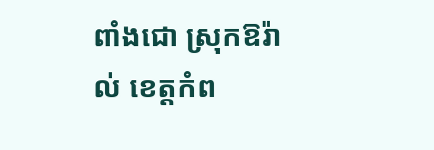ពាំងជោ ស្រុកឱរ៉ាល់ ខេត្តកំព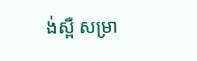ង់ស្ពឺ សម្រា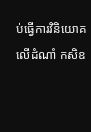ប់ធ្វើការវិនិយោគលើដំណាំ កសិឧ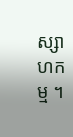ស្សាហកម្ម ។